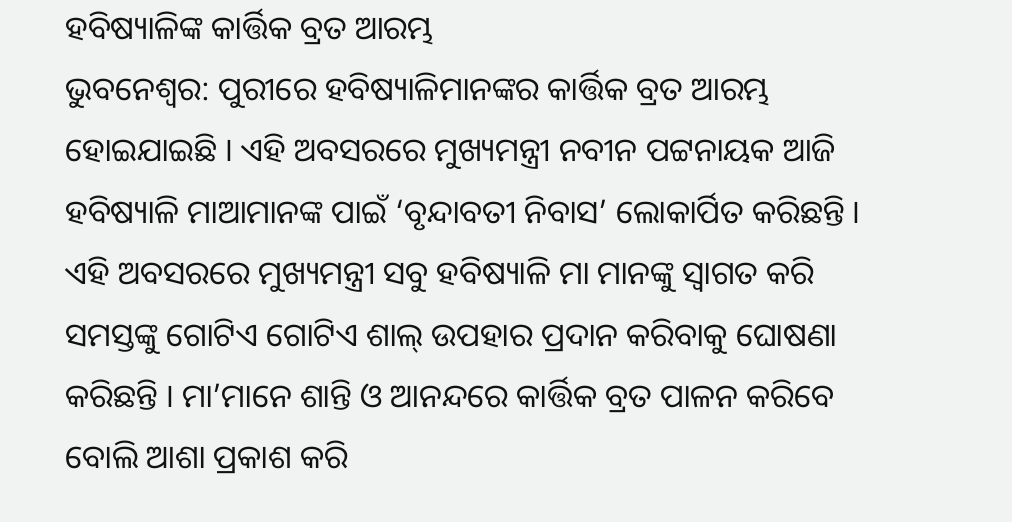ହବିଷ୍ୟାଳିଙ୍କ କାର୍ତ୍ତିକ ବ୍ରତ ଆରମ୍ଭ
ଭୁବନେଶ୍ବର: ପୁରୀରେ ହବିଷ୍ୟାଳିମାନଙ୍କର କାର୍ତ୍ତିକ ବ୍ରତ ଆରମ୍ଭ ହୋଇଯାଇଛି । ଏହି ଅବସରରେ ମୁଖ୍ୟମନ୍ତ୍ରୀ ନବୀନ ପଟ୍ଟନାୟକ ଆଜି ହବିଷ୍ୟାଳି ମାଆମାନଙ୍କ ପାଇଁ ‘ବୃନ୍ଦାବତୀ ନିବାସ’ ଲୋକାର୍ପିତ କରିଛନ୍ତି । ଏହି ଅବସରରେ ମୁଖ୍ୟମନ୍ତ୍ରୀ ସବୁ ହବିଷ୍ୟାଳି ମା ମାନଙ୍କୁ ସ୍ୱାଗତ କରି ସମସ୍ତଙ୍କୁ ଗୋଟିଏ ଗୋଟିଏ ଶାଲ୍ ଉପହାର ପ୍ରଦାନ କରିବାକୁ ଘୋଷଣା କରିଛନ୍ତି । ମା’ମାନେ ଶାନ୍ତି ଓ ଆନନ୍ଦରେ କାର୍ତ୍ତିକ ବ୍ରତ ପାଳନ କରିବେ ବୋଲି ଆଶା ପ୍ରକାଶ କରି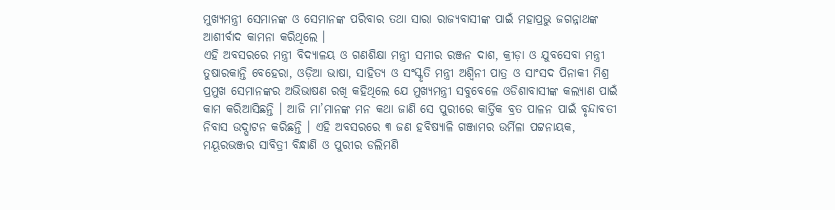ମୁଖ୍ୟମନ୍ତ୍ରୀ ସେମାନଙ୍କ ଓ ସେମାନଙ୍କ ପରିବାର ତଥା ସାରା ରାଜ୍ୟବାସୀଙ୍କ ପାଇଁ ମହାପ୍ରଭୁ ଜଗନ୍ନାଥଙ୍କ ଆଶୀର୍ବାଦ କାମନା କରିଥିଲେ ।
ଏହି ଅବସରରେ ମନ୍ତ୍ରୀ ବିଦ୍ୟାଳୟ ଓ ଗଣଶିକ୍ଷା ମନ୍ତ୍ରୀ ସମୀର ରଞ୍ଜନ ଦାଶ, କ୍ରୀଡ଼ା ଓ ଯୁବସେବା ମନ୍ତ୍ରୀ ତୁଷାରକାନ୍ତି ବେହେରା, ଓଡ଼ିଆ ଭାଷା, ସାହିତ୍ୟ ଓ ସଂସ୍କୃତି ମନ୍ତ୍ରୀ ଅଶ୍ୱିନୀ ପାତ୍ର ଓ ସାଂସଦ ପିନାକୀ ମିଶ୍ର ପ୍ରମୁଖ ସେମାନଙ୍କର ଅଭିଭାଷଣ ରଖି କହିଥିଲେ ଯେ ମୁଖ୍ୟମନ୍ତ୍ରୀ ସବୁବେଳେ ଓଡିଶାବାସୀଙ୍କ କଲ୍ୟାଣ ପାଇଁ କାମ କରିଆସିଛନ୍ତି । ଆଜି ମା’ମାନଙ୍କ ମନ କଥା ଜାଣି ସେ ପୁରୀରେ କାର୍ତ୍ତିକ ବ୍ରତ ପାଳନ ପାଇଁ ବୃନ୍ଦାବତୀ ନିବାସ ଉଦ୍ଘାଟନ କରିଛନ୍ତି । ଏହି ଅବସରରେ ୩ ଜଣ ହବିଷ୍ୟାଳି ଗଞ୍ଜାମର ଉର୍ମିଳା ପଟ୍ଟନାୟକ, ମୟୂରଭଞ୍ଜର ସାବିତ୍ରୀ ବିନ୍ଧାଣି ଓ ପୁରୀର ଡଲିମଣି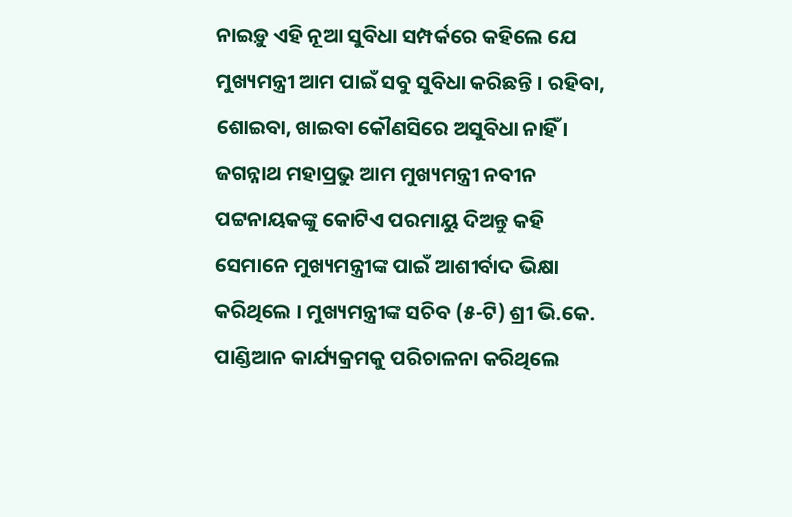ନାଇଡ଼ୁ ଏହି ନୂଆ ସୁବିଧା ସମ୍ପର୍କରେ କହିଲେ ଯେ ମୁଖ୍ୟମନ୍ତ୍ରୀ ଆମ ପାଇଁ ସବୁ ସୁବିଧା କରିଛନ୍ତି । ରହିବା, ଶୋଇବା, ଖାଇବା କୌଣସିରେ ଅସୁବିଧା ନାହିଁ । ଜଗନ୍ନାଥ ମହାପ୍ରଭୁ ଆମ ମୁଖ୍ୟମନ୍ତ୍ରୀ ନବୀନ ପଟ୍ଟନାୟକଙ୍କୁ କୋଟିଏ ପରମାୟୁ ଦିଅନ୍ତୁ କହି ସେମାନେ ମୁଖ୍ୟମନ୍ତ୍ରୀଙ୍କ ପାଇଁ ଆଶୀର୍ବାଦ ଭିକ୍ଷା କରିଥିଲେ । ମୁଖ୍ୟମନ୍ତ୍ରୀଙ୍କ ସଚିବ (୫-ଟି) ଶ୍ରୀ ଭି.କେ. ପାଣ୍ଡିଆନ କାର୍ଯ୍ୟକ୍ରମକୁ ପରିଚାଳନା କରିଥିଲେ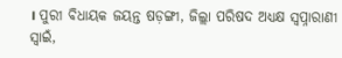। ପୁରୀ ବିଧାୟକ ଜୟନ୍ତ ଷଡ଼ଙ୍ଗୀ, ଜିଲ୍ଲା ପରିଷଦ ଅଧ୍ୟକ୍ଷ ସ୍ୱପ୍ନାରାଣୀ ସ୍ୱାଇଁ,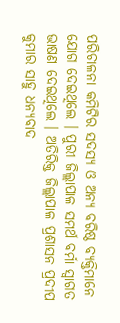ପରିଚାଳନା କମିଟିର ସଦସ୍ୟ ଓ ଅନ୍ୟ ବରିଷ୍ଠ ବ୍ୟକ୍ତିମାନେ ଯୋଗ ଦେଇଥିଲେ । ପୁରୀ ଜିଲ୍ଲାପାଳ ସମର୍ଥ ବର୍ମା ସ୍ୱାଗତ ଭାଷଣ ଦେଇଥିଲେ । ଅତିରିକ୍ତ ଜିଲ୍ଲାପାଳ ପ୍ରଶାସନ ପ୍ରଦୀପ କୁମାର ସାହୁ ଧନ୍ୟବାଦ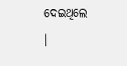ଦେଇଥିଲେ ।